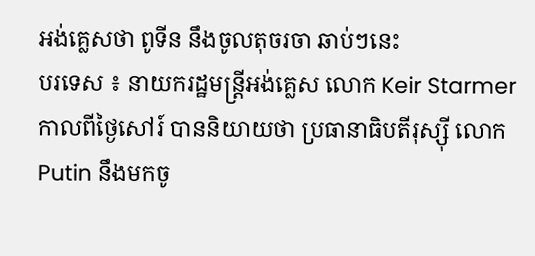អង់គ្លេសថា ពូទីន នឹងចូលតុចរចា ឆាប់ៗនេះ
បរទេស ៖ នាយករដ្ឋមន្ត្រីអង់គ្លេស លោក Keir Starmer កាលពីថ្ងៃសៅរ៍ បាននិយាយថា ប្រធានាធិបតីរុស្ស៊ី លោក Putin នឹងមកចូ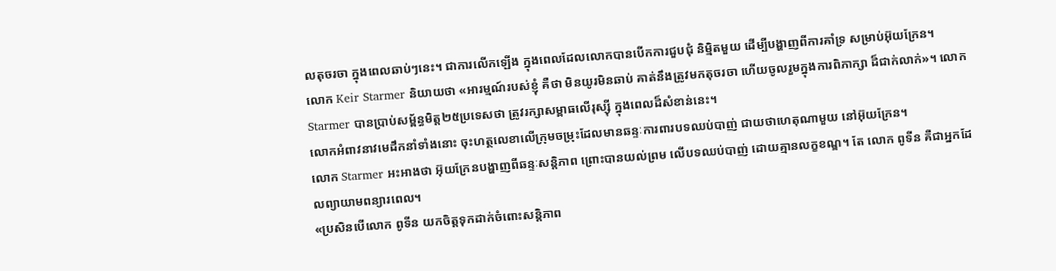លតុចរចា ក្នុងពេលឆាប់ៗនេះ។ ជាការលើកឡើង ក្នុងពេលដែលលោកបានបើកការជួបជុំ និម្មិតមួយ ដើម្បីបង្ហាញពីការគាំទ្រ សម្រាប់អ៊ុយក្រែន។
លោក Keir Starmer និយាយថា «អារម្មណ៍របស់ខ្ញុំ គឺថា មិនយូរមិនឆាប់ គាត់នឹងត្រូវមកតុចរចា ហើយចូលរួមក្នុងការពិភាក្សា ដ៏ជាក់លាក់»។ លោក Starmer បានប្រាប់សម្ព័ន្ធមិត្ត២៥ប្រទេសថា ត្រូវរក្សាសម្ពាធលើរុស្ស៊ី ក្នុងពេលដ៏សំខាន់នេះ។
លោកអំពាវនាវមេដឹកនាំទាំងនោះ ចុះហត្ថលេខាលើក្រុមចម្រុះដែលមានឆន្ទៈការពារបទឈប់បាញ់ ជាយថាហេតុណាមួយ នៅអ៊ុយក្រែន។
លោក Starmer អះអាងថា អ៊ុយក្រែនបង្ហាញពីឆន្ទៈសន្តិភាព ព្រោះបានយល់ព្រម លើបទឈប់បាញ់ ដោយគ្មានលក្ខខណ្ឌ។ តែ លោក ពូទីន គឺជាអ្នកដែលព្យាយាមពន្យារពេល។
«ប្រសិនបើលោក ពូទីន យកចិត្តទុកដាក់ចំពោះសន្តិភាព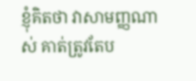ខ្ញុំគិតថា វាសាមញ្ញណាស់ គាត់ត្រូវតែប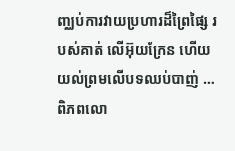ញ្ឈប់ការវាយប្រហារដ៏ព្រៃផ្សៃ របស់គាត់ លើអ៊ុយក្រែន ហើយយល់ព្រមលើបទឈប់បាញ់ …ពិភពលោ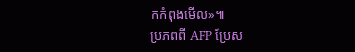កកំពុងមើល»៕
ប្រភពពី AFP ប្រែស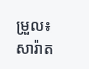ម្រួល៖ សារ៉ាត